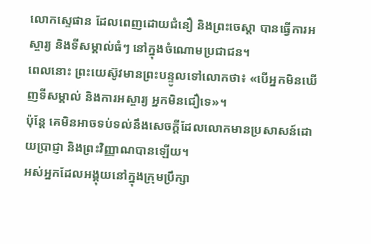លោកស្ទេផាន ដែលពេញដោយជំនឿ និងព្រះចេស្តា បានធ្វើការអស្ចារ្យ និងទីសម្គាល់ធំៗ នៅក្នុងចំណោមប្រជាជន។
ពេលនោះ ព្រះយេស៊ូវមានព្រះបន្ទូលទៅលោកថា៖ «បើអ្នកមិនឃើញទីសម្គាល់ និងការអស្ចារ្យ អ្នកមិនជឿទេ»។
ប៉ុន្ដែ គេមិនអាចទប់ទល់នឹងសេចក្ដីដែលលោកមានប្រសាសន៍ដោយប្រាជ្ញា និងព្រះវិញ្ញាណបានឡើយ។
អស់អ្នកដែលអង្គុយនៅក្នុងក្រុមប្រឹក្សា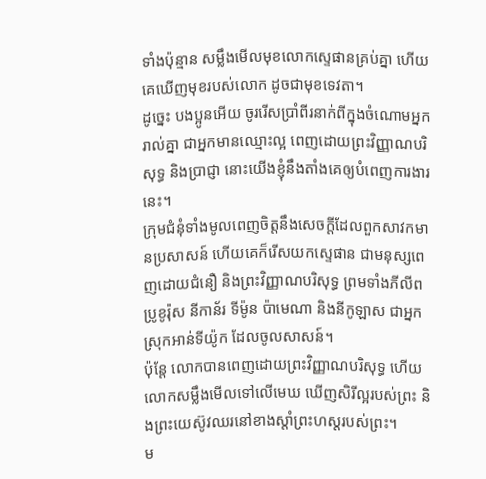ទាំងប៉ុន្មាន សម្លឹងមើលមុខលោកស្ទេផានគ្រប់គ្នា ហើយគេឃើញមុខរបស់លោក ដូចជាមុខទេវតា។
ដូច្នេះ បងប្អូនអើយ ចូររើសប្រាំពីរនាក់ពីក្នុងចំណោមអ្នករាល់គ្នា ជាអ្នកមានឈ្មោះល្អ ពេញដោយព្រះវិញ្ញាណបរិសុទ្ធ និងប្រាជ្ញា នោះយើងខ្ញុំនឹងតាំងគេឲ្យបំពេញការងារនេះ។
ក្រុមជំនុំទាំងមូលពេញចិត្តនឹងសេចក្ដីដែលពួកសាវកមានប្រសាសន៍ ហើយគេក៏រើសយកស្ទេផាន ជាមនុស្សពេញដោយជំនឿ និងព្រះវិញ្ញាណបរិសុទ្ធ ព្រមទាំងភីលីព ប្រូខូរ៉ុស នីកាន័រ ទីម៉ូន ប៉ាមេណា និងនីកូឡាស ជាអ្នកស្រុកអាន់ទីយ៉ូក ដែលចូលសាសន៍។
ប៉ុន្ដែ លោកបានពេញដោយព្រះវិញ្ញាណបរិសុទ្ធ ហើយលោកសម្លឹងមើលទៅលើមេឃ ឃើញសិរីល្អរបស់ព្រះ និងព្រះយេស៊ូវឈរនៅខាងស្តាំព្រះហស្តរបស់ព្រះ។
ម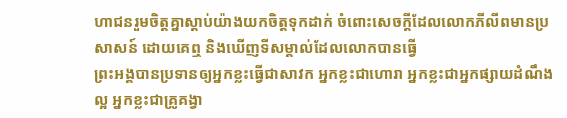ហាជនរួមចិត្តគ្នាស្តាប់យ៉ាងយកចិត្តទុកដាក់ ចំពោះសេចក្ដីដែលលោកភីលីពមានប្រសាសន៍ ដោយគេឮ និងឃើញទីសម្គាល់ដែលលោកបានធ្វើ
ព្រះអង្គបានប្រទានឲ្យអ្នកខ្លះធ្វើជាសាវក អ្នកខ្លះជាហោរា អ្នកខ្លះជាអ្នកផ្សាយដំណឹងល្អ អ្នកខ្លះជាគ្រូគង្វា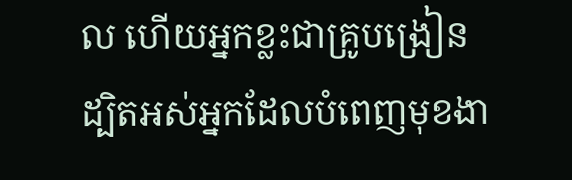ល ហើយអ្នកខ្លះជាគ្រូបង្រៀន
ដ្បិតអស់អ្នកដែលបំពេញមុខងា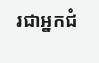រជាអ្នកជំ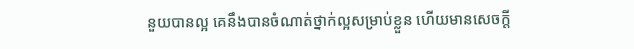នួយបានល្អ គេនឹងបានចំណាត់ថ្នាក់ល្អសម្រាប់ខ្លួន ហើយមានសេចក្តី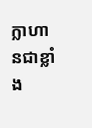ក្លាហានជាខ្លាំង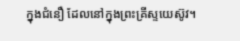ក្នុងជំនឿ ដែលនៅក្នុងព្រះគ្រីស្ទយេស៊ូវ។